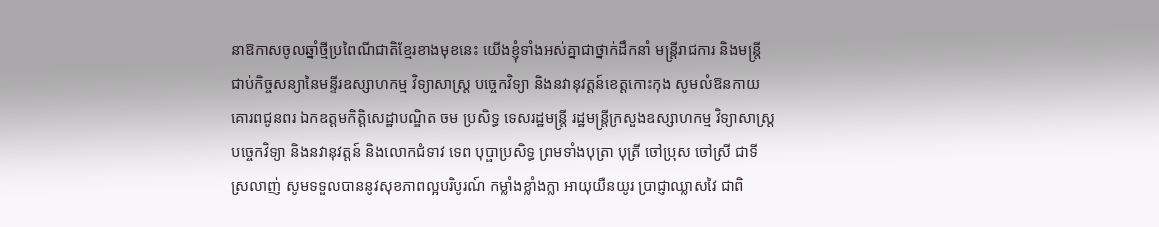នាឱកាសចូលឆ្នាំថ្មីប្រពៃណីជាតិខ្មែរខាងមុខនេះ យើងខ្ញុំទាំងអស់គ្នាជាថ្នាក់ដឹកនាំ មន្ត្រីរាជការ និងមន្ត្រីជាប់កិច្ចសន្យានៃមន្ទីរឧស្សាហកម្ម វិទ្យាសាស្រ្ត បច្ចេកវិទ្យា និងនវានុវត្តន៍ខេត្តកោះកុង សូមលំឱនកាយគោរពជូនពរ ឯកឧត្តមកិត្តិសេដ្ឋាបណ្ឌិត ចម ប្រសិទ្ធ ទេសរដ្ឋមន្រ្តី រដ្ឋមន្ត្រីក្រសួងឧស្សាហកម្ម វិទ្យាសាស្រ្ត បច្ចេកវិទ្យា និងនវានុវត្តន៍ និងលោកជំទាវ ទេព បុប្ផាប្រសិទ្ធ ព្រមទាំងបុត្រា បុត្រី ចៅប្រុស ចៅស្រី ជាទីស្រលាញ់ សូមទទួលបាននូវសុខភាពល្អបរិបូរណ៍ កម្លាំងខ្លាំងក្លា អាយុយឺនយូរ ប្រាជ្ញាឈ្លាសវៃ ជាពិ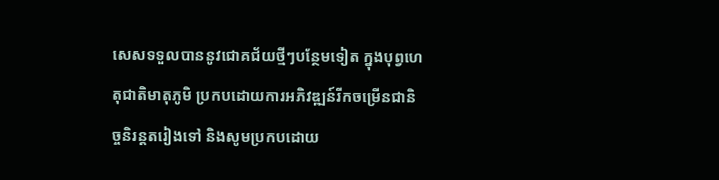សេសទទួលបាននូវជោគជ័យថ្មីៗបន្ថែមទៀត ក្នុងបុព្វហេតុជាតិមាតុភូមិ ប្រកបដោយការអភិវឌ្ឍន៍រីកចម្រើនជានិច្ចនិរន្តតរៀងទៅ និងសូមប្រកបដោយ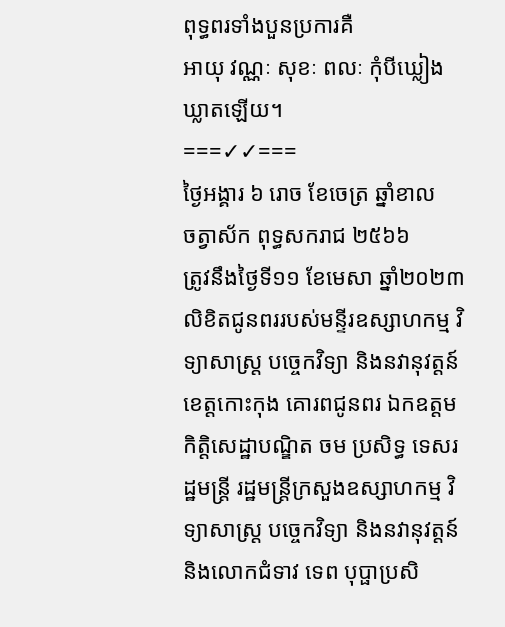ពុទ្ធពរទាំងបួនប្រការគឺ
អាយុ វណ្ណៈ សុខៈ ពលៈ កុំបីឃ្លៀងឃ្លាតឡើយ។
===✓✓===
ថ្ងៃអង្គារ ៦ រោច ខែចេត្រ ឆ្នាំខាល
ចត្វាស័ក ពុទ្ធសករាជ ២៥៦៦
ត្រូវនឹងថ្ងៃទី១១ ខែមេសា ឆ្នាំ២០២៣
លិខិតជូនពររបស់មន្ទីរឧស្សាហកម្ម វិទ្យាសាស្រ្ត បច្ចេកវិទ្យា និងនវានុវត្តន៍ខេត្តកោះកុង គោរពជូនពរ ឯកឧត្តមកិត្តិសេដ្ឋាបណ្ឌិត ចម ប្រសិទ្ធ ទេសរដ្ឋមន្រ្តី រដ្ឋមន្ត្រីក្រសួងឧស្សាហកម្ម វិទ្យាសាស្រ្ត បច្ចេកវិទ្យា និងនវានុវត្តន៍ និងលោកជំទាវ ទេព បុប្ផាប្រសិ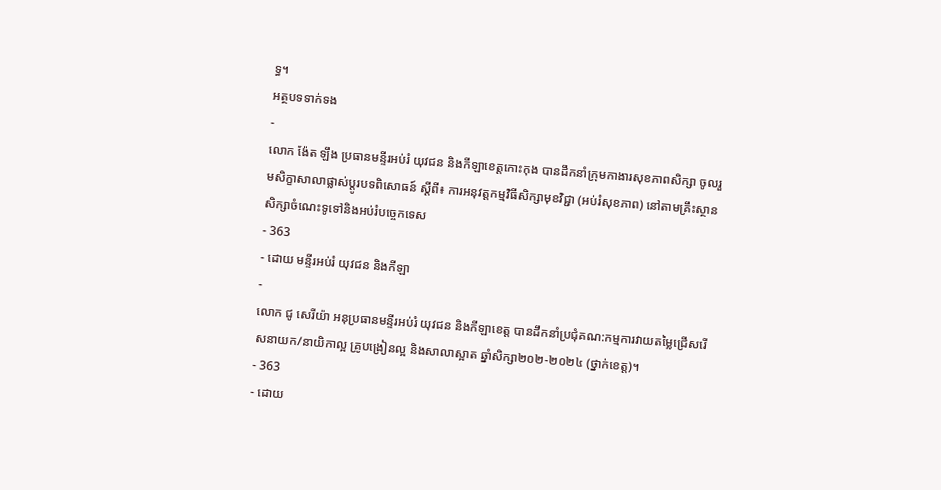ទ្ធ។
អត្ថបទទាក់ទង
-
លោក ង៉ែត ឡឹង ប្រធានមន្ទីរអប់រំ យុវជន និងកីឡាខេត្តកោះកុង បានដឹកនាំក្រុមកាងារសុខភាពសិក្សា ចូលរួមសិក្ខាសាលាផ្លាស់ប្តូរបទពិសោធន៍ ស្តីពី៖ ការអនុវត្តកម្មវិធីសិក្សាមុខវិជ្ជា (អប់រំសុខភាព) នៅតាមគ្រឹះស្ថានសិក្សាចំណេះទូទៅនិងអប់រំបច្ចេកទេស
- 363
- ដោយ មន្ទីរអប់រំ យុវជន និងកីឡា
-
លោក ជូ សេរីយ៉ា អនុប្រធានមន្ទីរអប់រំ យុវជន និងកីឡាខេត្ត បានដឹកនាំប្រជុំគណ:កម្មការវាយតម្លៃជ្រើសរើសនាយក/នាយិកាល្អ គ្រូបង្រៀនល្អ និងសាលាស្អាត ឆ្នាំសិក្សា២០២-២០២៤ (ថ្នាក់ខេត្ត)។
- 363
- ដោយ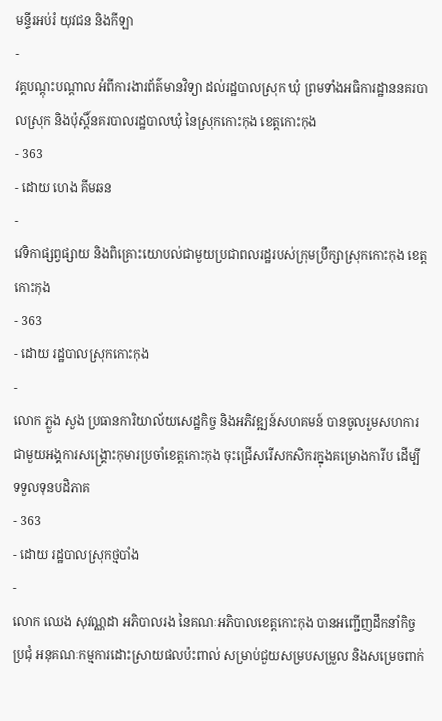មន្ទីរអប់រំ យុវជន និងកីឡា
-
វគ្គបណ្តុះបណ្តាល អំពីការងារព័ត៌មានវិទ្យា ដល់រដ្ឋបាលស្រុក ឃុំ ព្រមទាំងអធិការដ្ឋាននគរបាលស្រុក និងប៉ុស្តិ៍នគរបាលរដ្ឋបាលឃុំ នៃស្រុកកោះកុង ខេត្តកោះកុង
- 363
- ដោយ ហេង គីមឆន
-
វេទិកាផ្សព្វផ្សាយ និងពិគ្រោះយោបល់ជាមួយប្រជាពលរដ្ឋរបស់ក្រុមប្រឹក្សាស្រុកកោះកុង ខេត្តកោះកុង
- 363
- ដោយ រដ្ឋបាលស្រុកកោះកុង
-
លោក ភ្លួង សួង ប្រធានការិយាល័យសេដ្ឋកិច្ច និងអភិវឌ្ឍន៍សហគមន៍ បានចូលរួមសហការជាមួយអង្គការសង្រ្គោះកុមារប្រចាំខេត្តកោះកុង ចុះជ្រើសរើសកសិករក្នុងគម្រោងការីប ដើម្បីទទួលទុនបដិភាគ
- 363
- ដោយ រដ្ឋបាលស្រុកថ្មបាំង
-
លោក ឈេង សុវណ្ណដា អភិបាលរង នៃគណៈអភិបាលខេត្តកោះកុង បានអញ្ជើញដឹកនាំកិច្ចប្រជុំ អនុគណៈកម្មការដោះស្រាយផលប៉ះពាល់ សម្រាប់ជួយសម្របសម្រួល និងសម្រេចពាក់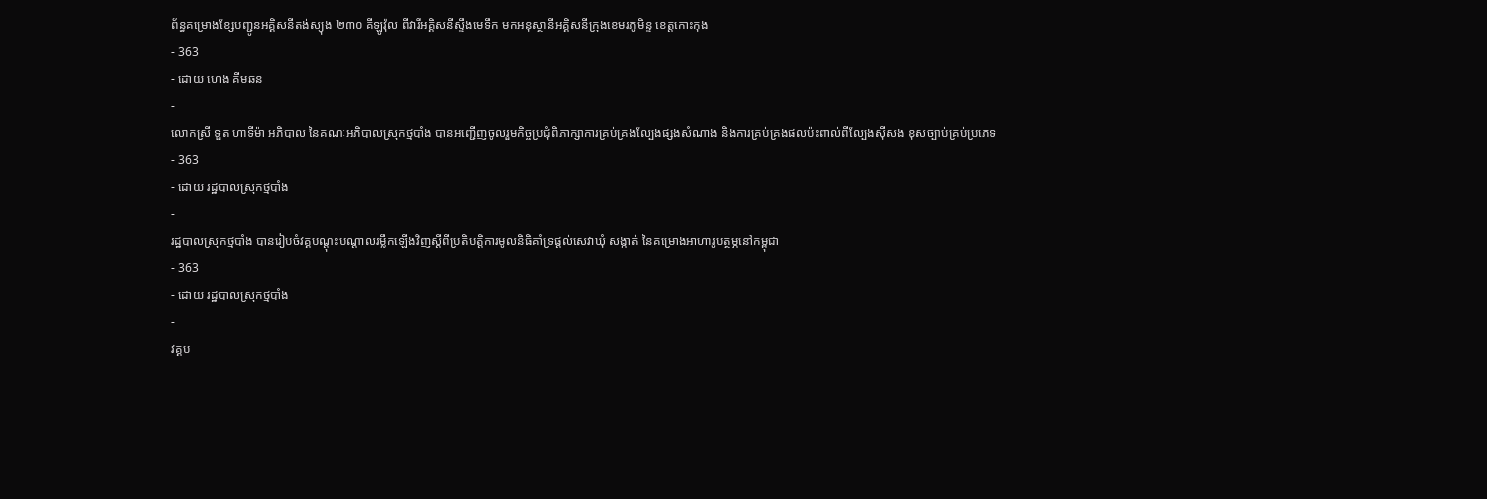ព័ន្ធគម្រោងខ្សែបញ្ជូនអគ្គិសនីតង់ស្យុង ២៣០ គីឡូវ៉ុល ពីវារីអគ្គិសនីស្ទឹងមេទឹក មកអនុស្ថានីអគ្គិសនីក្រុងខេមរភូមិន្ទ ខេត្តកោះកុង
- 363
- ដោយ ហេង គីមឆន
-
លោកស្រី ទួត ហាទីម៉ា អភិបាល នៃគណៈអភិបាលស្រុកថ្មបាំង បានអញ្ជើញចូលរួមកិច្ចប្រជុំពិភាក្សាការគ្រប់គ្រងល្បែងផ្សងសំណាង និងការគ្រប់គ្រងផលប៉ះពាល់ពីល្បែងស៊ីសង ខុសច្បាប់គ្រប់ប្រភេទ
- 363
- ដោយ រដ្ឋបាលស្រុកថ្មបាំង
-
រដ្ឋបាលស្រុកថ្មបាំង បានរៀបចំវគ្គបណ្ដុះបណ្ដាលរម្លឹកឡើងវិញស្ដីពីប្រតិបតិ្ដការមូលនិធិគាំទ្រផ្ដល់សេវាឃុំ សង្កាត់ នៃគម្រោងអាហារូបត្ថម្ភនៅកម្ពុជា
- 363
- ដោយ រដ្ឋបាលស្រុកថ្មបាំង
-
វគ្គប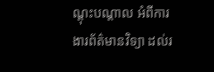ណ្តុះបណ្តាល អំពីការងារព័ត៌មានវិទ្យា ដល់រ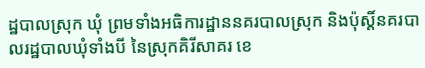ដ្ឋបាលស្រុក ឃុំ ព្រមទាំងអធិការដ្ឋាននគរបាលស្រុក និងប៉ុស្តិ៍នគរបាលរដ្ឋបាលឃុំទាំងបី នៃស្រុកគិរីសាគរ ខេ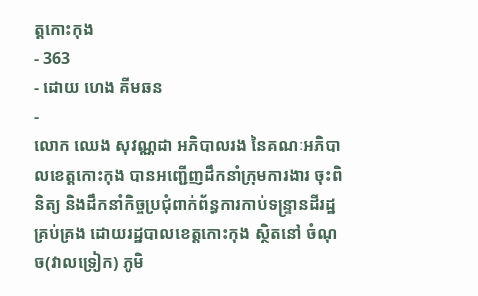ត្តកោះកុង
- 363
- ដោយ ហេង គីមឆន
-
លោក ឈេង សុវណ្ណដា អភិបាលរង នៃគណៈអភិបាលខេត្តកោះកុង បានអញ្ជើញដឹកនាំក្រុមការងារ ចុះពិនិត្យ និងដឹកនាំកិច្ចប្រជុំពាក់ព័ន្ធការកាប់ទន្ទ្រានដីរដ្ឋគ្រប់គ្រង ដោយរដ្ឋបាលខេត្តកោះកុង ស្ថិតនៅ ចំណុច(វាលទ្រៀក) ភូមិ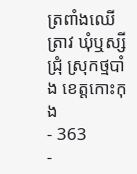ត្រពាំងឈើត្រាវ ឃុំឬស្សីជ្រុំ ស្រុកថ្មបាំង ខេត្តកោះកុង
- 363
-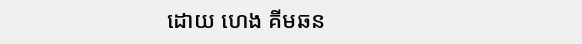ដោយ ហេង គីមឆន